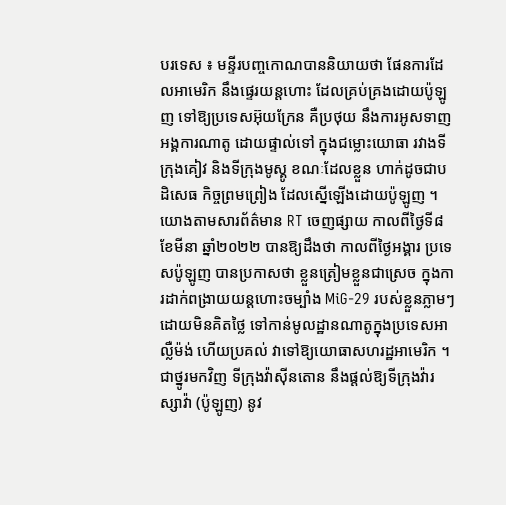បរទេស ៖ មន្ទីរបញ្ចកោណបាននិយាយថា ផែនការដែលអាមេរិក នឹងផ្ទេរយន្តហោះ ដែលគ្រប់គ្រងដោយប៉ូឡូញ ទៅឱ្យប្រទេសអ៊ុយក្រែន គឺប្រថុយ នឹងការអូសទាញអង្គការណាតូ ដោយផ្ទាល់ទៅ ក្នុងជម្លោះយោធា រវាងទីក្រុងគៀវ និងទីក្រុងមូស្គូ ខណៈដែលខ្លួន ហាក់ដូចជាបដិសេធ កិច្ចព្រមព្រៀង ដែលស្នើឡើងដោយប៉ូឡូញ ។
យោងតាមសារព័ត៌មាន RT ចេញផ្សាយ កាលពីថ្ងៃទី៨ ខែមីនា ឆ្នាំ២០២២ បានឱ្យដឹងថា កាលពីថ្ងៃអង្គារ ប្រទេសប៉ូឡូញ បានប្រកាសថា ខ្លួនត្រៀមខ្លួនជាស្រេច ក្នុងការដាក់ពង្រាយយន្តហោះចម្បាំង MiG-29 របស់ខ្លួនភ្លាមៗ ដោយមិនគិតថ្លៃ ទៅកាន់មូលដ្ឋានណាតូក្នុងប្រទេសអាល្លឺម៉ង់ ហើយប្រគល់ វាទៅឱ្យយោធាសហរដ្ឋអាមេរិក ។ ជាថ្នូរមកវិញ ទីក្រុងវ៉ាស៊ីនតោន នឹងផ្តល់ឱ្យទីក្រុងវ៉ារស្សាវ៉ា (ប៉ូឡូញ) នូវ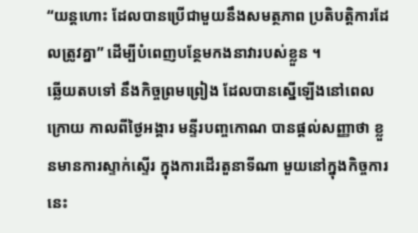“យន្តហោះ ដែលបានប្រើជាមួយនឹងសមត្ថភាព ប្រតិបត្តិការដែលត្រូវគ្នា” ដើម្បីបំពេញបន្ថែមកងនាវារបស់ខ្លួន ។
ឆ្លើយតបទៅ នឹងកិច្ចព្រមព្រៀង ដែលបានស្នើឡើងនៅពេលក្រោយ កាលពីថ្ងៃអង្គារ មន្ទីរបញ្ចកោណ បានផ្តល់សញ្ញាថា ខ្លួនមានការស្ទាក់ស្ទើរ ក្នុងការដើរតួនាទីណា មួយនៅក្នុងកិច្ចការនេះ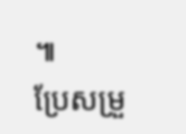៕
ប្រែសម្រួ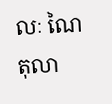លៈ ណៃ តុលា